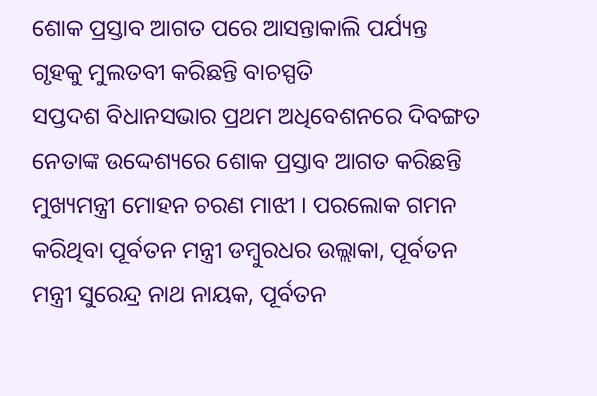ଶୋକ ପ୍ରସ୍ତାବ ଆଗତ ପରେ ଆସନ୍ତାକାଲି ପର୍ଯ୍ୟନ୍ତ ଗୃହକୁ ମୁଲତବୀ କରିଛନ୍ତି ବାଚସ୍ପତି
ସପ୍ତଦଶ ବିଧାନସଭାର ପ୍ରଥମ ଅଧିବେଶନରେ ଦିବଙ୍ଗତ ନେତାଙ୍କ ଉଦ୍ଦେଶ୍ୟରେ ଶୋକ ପ୍ରସ୍ତାବ ଆଗତ କରିଛନ୍ତି ମୁଖ୍ୟମନ୍ତ୍ରୀ ମୋହନ ଚରଣ ମାଝୀ । ପରଲୋକ ଗମନ କରିଥିବା ପୂର୍ବତନ ମନ୍ତ୍ରୀ ଡମ୍ବୁରଧର ଉଲ୍ଲାକା, ପୂର୍ବତନ ମନ୍ତ୍ରୀ ସୁରେନ୍ଦ୍ର ନାଥ ନାୟକ, ପୂର୍ବତନ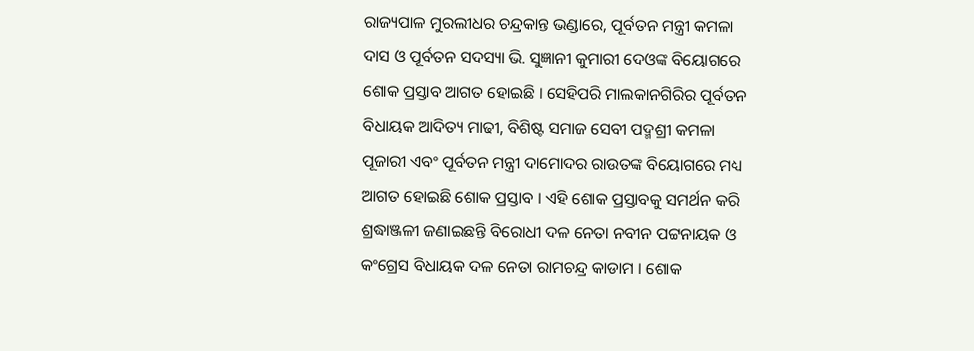ରାଜ୍ୟପାଳ ମୁରଲୀଧର ଚନ୍ଦ୍ରକାନ୍ତ ଭଣ୍ଡାରେ, ପୂର୍ବତନ ମନ୍ତ୍ରୀ କମଳା ଦାସ ଓ ପୂର୍ବତନ ସଦସ୍ୟା ଭି. ସୁଜ୍ଞାନୀ କୁମାରୀ ଦେଓଙ୍କ ବିୟୋଗରେ ଶୋକ ପ୍ରସ୍ତାବ ଆଗତ ହୋଇଛି । ସେହିପରି ମାଲକାନଗିରିର ପୂର୍ବତନ ବିଧାୟକ ଆଦିତ୍ୟ ମାଢୀ, ବିଶିଷ୍ଟ ସମାଜ ସେବୀ ପଦ୍ମଶ୍ରୀ କମଳା ପୂଜାରୀ ଏବଂ ପୂର୍ବତନ ମନ୍ତ୍ରୀ ଦାମୋଦର ରାଉତଙ୍କ ବିୟୋଗରେ ମଧ୍ୟ ଆଗତ ହୋଇଛି ଶୋକ ପ୍ରସ୍ତାବ । ଏହି ଶୋକ ପ୍ରସ୍ତାବକୁ ସମର୍ଥନ କରି ଶ୍ରଦ୍ଧାଞ୍ଜଳୀ ଜଣାଇଛନ୍ତି ବିରୋଧୀ ଦଳ ନେତା ନବୀନ ପଟ୍ଟନାୟକ ଓ କଂଗ୍ରେସ ବିଧାୟକ ଦଳ ନେତା ରାମଚନ୍ଦ୍ର କାଡାମ । ଶୋକ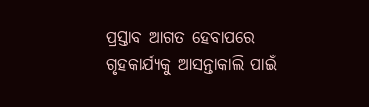ପ୍ରସ୍ତାବ ଆଗତ ହେବାପରେ ଗୃହକାର୍ଯ୍ୟକୁ ଆସନ୍ତାକାଲି ପାଇଁ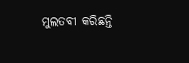ମୁଲତବୀ କରିଛନ୍ତି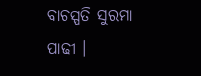ବାଚସ୍ପତି ସୁରମା ପାଢୀ ।